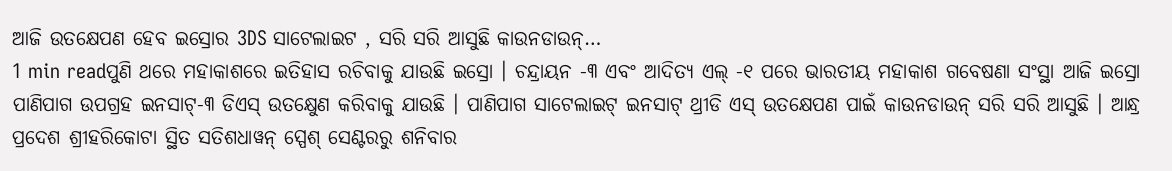ଆଜି ଉତକ୍ଷେପଣ ହେବ ଇସ୍ରୋର 3DS ସାଟେଲାଇଟ , ସରି ସରି ଆସୁଛି କାଉନଡାଉନ୍…
1 min readପୁଣି ଥରେ ମହାକାଶରେ ଇତିହାସ ରଚିବାକୁ ଯାଉଛି ଇସ୍ରୋ । ଚନ୍ଦ୍ରାୟନ -୩ ଏବଂ ଆଦିତ୍ୟ ଏଲ୍ -୧ ପରେ ଭାରତୀୟ ମହାକାଶ ଗବେଷଣା ସଂସ୍ଥା ଆଜି ଇସ୍ରୋ ପାଣିପାଗ ଉପଗ୍ରହ ଇନସାଟ୍-୩ ଡିଏସ୍ ଉତକ୍ଷେୁଣ କରିବାକୁ ଯାଉଛି । ପାଣିପାଗ ସାଟେଲାଇଟ୍ ଇନସାଟ୍ ଥ୍ରୀଡି ଏସ୍ ଉତକ୍ଷେପଣ ପାଇଁ କାଉନଡାଉନ୍ ସରି ସରି ଆସୁଛି । ଆନ୍ଧ୍ର ପ୍ରଦେଶ ଶ୍ରୀହରିକୋଟା ସ୍ଥିତ ସତିଶଧାୱନ୍ ସ୍ପେଶ୍ ସେଣ୍ଟରରୁ ଶନିବାର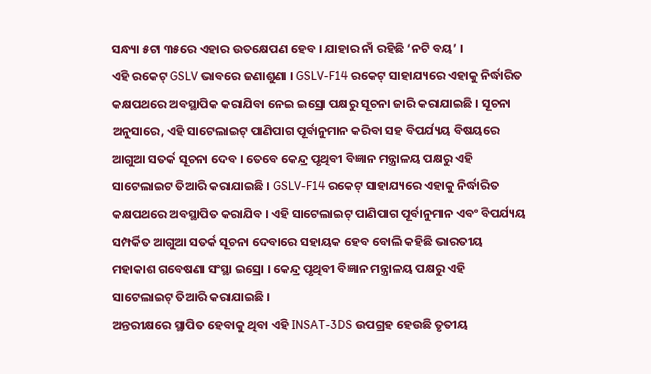ସନ୍ଧ୍ୟା ୫ଟା ୩୫ରେ ଏହାର ଉତକ୍ଷେପଣ ହେବ । ଯାହାର ନାଁ ରହିଛି ‘ନଟି ବୟ’ ।
ଏହି ରକେଟ୍ GSLV ଭାବରେ ଜଣାଶୁଣା । GSLV-F14 ରକେଟ୍ ସାହାଯ୍ୟରେ ଏହାକୁ ନିର୍ଦ୍ଧାରିତ କକ୍ଷପଥରେ ଅବସ୍ଥାପିକ କରାଯିବା ନେଇ ଇସ୍ରୋ ପକ୍ଷରୁ ସୂଚନା ଜାରି କରାଯାଇଛି । ସୂଚନା ଅନୁସାରେ, ଏହି ସାଟେଲାଇଟ୍ ପାଣିପାଗ ପୂର୍ବାନୁମାନ କରିବା ସହ ବିପର୍ଯ୍ୟୟ ବିଷୟରେ ଆଗୁଆ ସତର୍କ ସୂଚନା ଦେବ । ତେବେ କେନ୍ଦ୍ର ପୃଥିବୀ ବିଜ୍ଞାନ ମନ୍ତ୍ରାଳୟ ପକ୍ଷରୁ ଏହି ସାଟେଲାଇଟ ତିଆରି କରାଯାଇଛି । GSLV-F14 ରକେଟ୍ ସାହାଯ୍ୟରେ ଏହାକୁ ନିର୍ଦ୍ଧାରିତ କକ୍ଷପଥରେ ଅବସ୍ଥାପିତ କରାଯିବ । ଏହି ସାଟେଲାଇଟ୍ ପାଣିପାଗ ପୂର୍ବାନୁମାନ ଏବଂ ବିପର୍ଯ୍ୟୟ ସମ୍ପର୍କିତ ଆଗୁଆ ସତର୍କ ସୂଚନା ଦେବାରେ ସହାୟକ ହେବ ବୋଲି କହିଛି ଭାରତୀୟ ମହାକାଶ ଗବେଷଣା ସଂସ୍ଥା ଇସ୍ରୋ । କେନ୍ଦ୍ର ପୃଥିବୀ ବିଜ୍ଞାନ ମନ୍ତ୍ରାଳୟ ପକ୍ଷରୁ ଏହି ସାଟେଲାଇଟ୍ ତିଆରି କରାଯାଇଛି ।
ଅନ୍ତରୀକ୍ଷରେ ସ୍ଥାପିତ ହେବାକୁ ଥିବା ଏହି INSAT-3DS ଉପଗ୍ରହ ହେଉଛି ତୃତୀୟ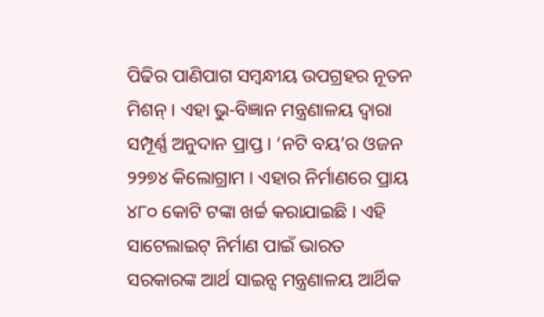ପିଢିର ପାଣିପାଗ ସମ୍ବନ୍ଧୀୟ ଉପଗ୍ରହର ନୂତନ ମିଶନ୍ । ଏହା ଭୁ-ବିଜ୍ଞାନ ମନ୍ତ୍ରଣାଳୟ ଦ୍ୱାରା ସମ୍ପୂର୍ଣ୍ଣ ଅନୁଦାନ ପ୍ରାପ୍ତ । ‘ନଟି ବୟ’ର ଓଜନ ୨୨୭୪ କିଲୋଗ୍ରାମ । ଏହାର ନିର୍ମାଣରେ ପ୍ରାୟ ୪୮୦ କୋଟି ଟଙ୍କା ଖର୍ଚ୍ଚ କରାଯାଇଛି । ଏହି ସାଟେଲାଇଟ୍ ନିର୍ମାଣ ପାଇଁ ଭାରତ ସରକାରଙ୍କ ଆର୍ଥ ସାଇନ୍ସ ମନ୍ତ୍ରଣାଳୟ ଆର୍ଥିକ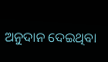ଅନୁଦାନ ଦେଇଥିବା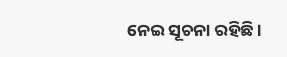ନେଇ ସୂଚନା ରହିଛି ।